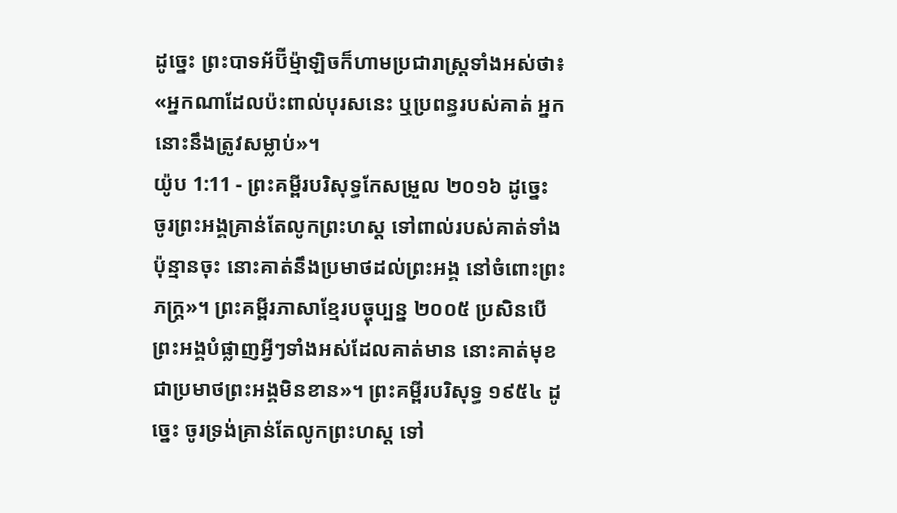ដូច្នេះ ព្រះបាទអ័ប៊ីម៉្មាឡិចក៏ហាមប្រជារាស្ត្រទាំងអស់ថា៖ «អ្នកណាដែលប៉ះពាល់បុរសនេះ ឬប្រពន្ធរបស់គាត់ អ្នកនោះនឹងត្រូវសម្លាប់»។
យ៉ូប 1:11 - ព្រះគម្ពីរបរិសុទ្ធកែសម្រួល ២០១៦ ដូច្នេះ ចូរព្រះអង្គគ្រាន់តែលូកព្រះហស្ត ទៅពាល់របស់គាត់ទាំងប៉ុន្មានចុះ នោះគាត់នឹងប្រមាថដល់ព្រះអង្គ នៅចំពោះព្រះភក្ត្រ»។ ព្រះគម្ពីរភាសាខ្មែរបច្ចុប្បន្ន ២០០៥ ប្រសិនបើព្រះអង្គបំផ្លាញអ្វីៗទាំងអស់ដែលគាត់មាន នោះគាត់មុខជាប្រមាថព្រះអង្គមិនខាន»។ ព្រះគម្ពីរបរិសុទ្ធ ១៩៥៤ ដូច្នេះ ចូរទ្រង់គ្រាន់តែលូកព្រះហស្ត ទៅ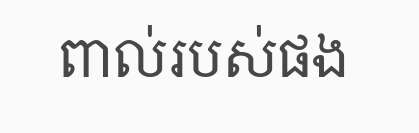ពាល់របស់ផង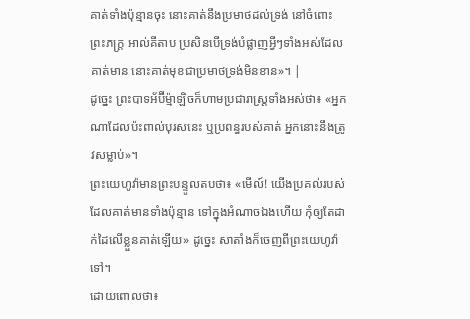គាត់ទាំងប៉ុន្មានចុះ នោះគាត់នឹងប្រមាថដល់ទ្រង់ នៅចំពោះព្រះភក្ត្រ អាល់គីតាប ប្រសិនបើទ្រង់បំផ្លាញអ្វីៗទាំងអស់ដែលគាត់មាន នោះគាត់មុខជាប្រមាថទ្រង់មិនខាន»។ |
ដូច្នេះ ព្រះបាទអ័ប៊ីម៉្មាឡិចក៏ហាមប្រជារាស្ត្រទាំងអស់ថា៖ «អ្នកណាដែលប៉ះពាល់បុរសនេះ ឬប្រពន្ធរបស់គាត់ អ្នកនោះនឹងត្រូវសម្លាប់»។
ព្រះយេហូវ៉ាមានព្រះបន្ទូលតបថា៖ «មើល៍! យើងប្រគល់របស់ដែលគាត់មានទាំងប៉ុន្មាន ទៅក្នុងអំណាចឯងហើយ កុំឲ្យតែដាក់ដៃលើខ្លួនគាត់ឡើយ» ដូច្នេះ សាតាំងក៏ចេញពីព្រះយេហូវ៉ាទៅ។
ដោយពោលថា៖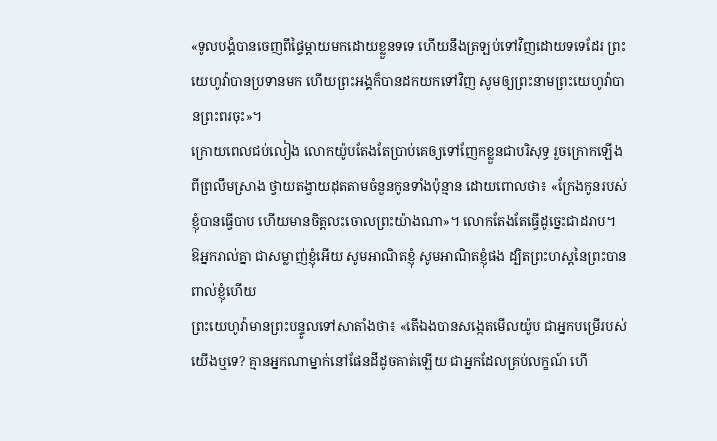«ទូលបង្គំបានចេញពីផ្ទៃម្តាយមកដោយខ្លួនទទេ ហើយនឹងត្រឡប់ទៅវិញដោយទទេដែរ ព្រះយេហូវ៉ាបានប្រទានមក ហើយព្រះអង្គក៏បានដកយកទៅវិញ សូមឲ្យព្រះនាមព្រះយេហូវ៉ាបានព្រះពរចុះ»។
ក្រោយពេលជប់លៀង លោកយ៉ូបតែងតែប្រាប់គេឲ្យទៅញែកខ្លួនជាបរិសុទ្ធ រួចក្រោកឡើងពីព្រលឹមស្រាង ថ្វាយតង្វាយដុតតាមចំនួនកូនទាំងប៉ុន្មាន ដោយពោលថា៖ «ក្រែងកូនរបស់ខ្ញុំបានធ្វើបាប ហើយមានចិត្តលះចោលព្រះយ៉ាងណា»។ លោកតែងតែធ្វើដូច្នេះជាដរាប។
ឱអ្នករាល់គ្នា ជាសម្លាញ់ខ្ញុំអើយ សូមអាណិតខ្ញុំ សូមអាណិតខ្ញុំផង ដ្បិតព្រះហស្តនៃព្រះបានពាល់ខ្ញុំហើយ
ព្រះយេហូវ៉ាមានព្រះបន្ទូលទៅសាតាំងថា៖ «តើឯងបានសង្កេតមើលយ៉ូប ជាអ្នកបម្រើរបស់យើងឬទេ? គ្មានអ្នកណាម្នាក់នៅផែនដីដូចគាត់ឡើយ ជាអ្នកដែលគ្រប់លក្ខណ៍ ហើ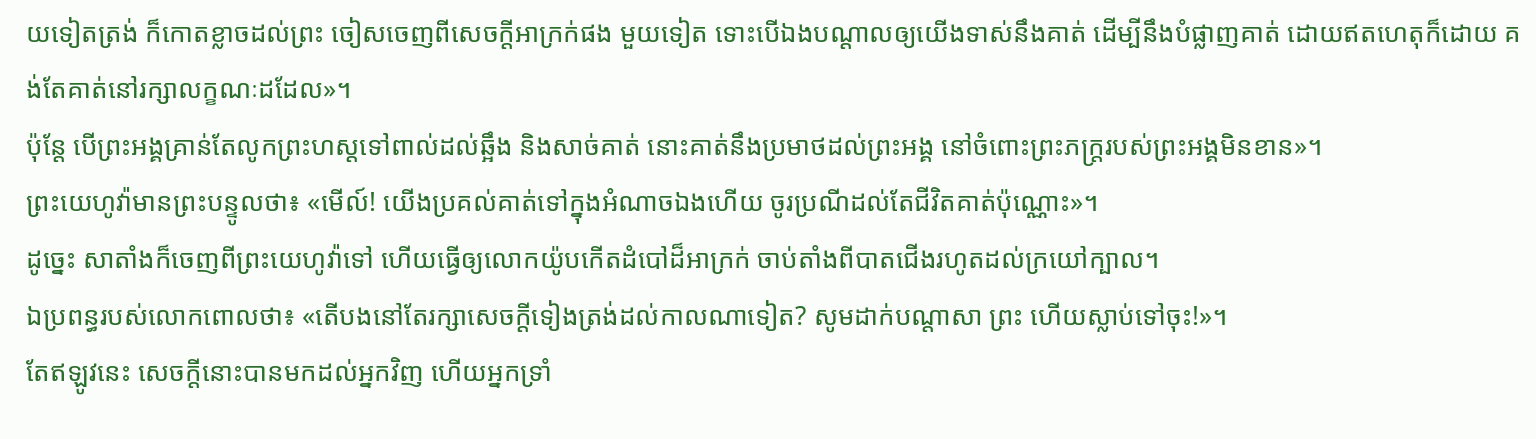យទៀតត្រង់ ក៏កោតខ្លាចដល់ព្រះ ចៀសចេញពីសេចក្ដីអាក្រក់ផង មួយទៀត ទោះបើឯងបណ្ដាលឲ្យយើងទាស់នឹងគាត់ ដើម្បីនឹងបំផ្លាញគាត់ ដោយឥតហេតុក៏ដោយ គង់តែគាត់នៅរក្សាលក្ខណៈដដែល»។
ប៉ុន្តែ បើព្រះអង្គគ្រាន់តែលូកព្រះហស្តទៅពាល់ដល់ឆ្អឹង និងសាច់គាត់ នោះគាត់នឹងប្រមាថដល់ព្រះអង្គ នៅចំពោះព្រះភក្ត្ររបស់ព្រះអង្គមិនខាន»។
ព្រះយេហូវ៉ាមានព្រះបន្ទូលថា៖ «មើល៍! យើងប្រគល់គាត់ទៅក្នុងអំណាចឯងហើយ ចូរប្រណីដល់តែជីវិតគាត់ប៉ុណ្ណោះ»។
ដូច្នេះ សាតាំងក៏ចេញពីព្រះយេហូវ៉ាទៅ ហើយធ្វើឲ្យលោកយ៉ូបកើតដំបៅដ៏អាក្រក់ ចាប់តាំងពីបាតជើងរហូតដល់ក្រយៅក្បាល។
ឯប្រពន្ធរបស់លោកពោលថា៖ «តើបងនៅតែរក្សាសេចក្ដីទៀងត្រង់ដល់កាលណាទៀត? សូមដាក់បណ្ដាសា ព្រះ ហើយស្លាប់ទៅចុះ!»។
តែឥឡូវនេះ សេចក្ដីនោះបានមកដល់អ្នកវិញ ហើយអ្នកទ្រាំ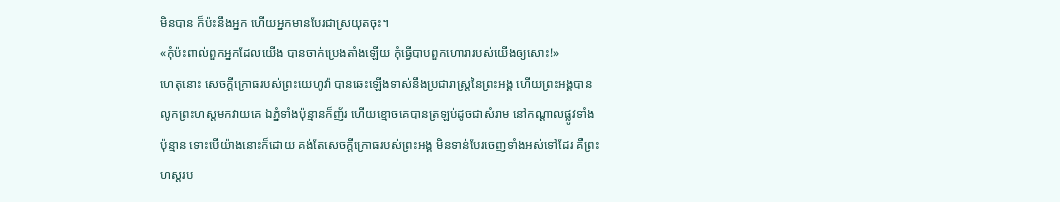មិនបាន ក៏ប៉ះនឹងអ្នក ហើយអ្នកមានបែរជាស្រយុតចុះ។
«កុំប៉ះពាល់ពួកអ្នកដែលយើង បានចាក់ប្រេងតាំងឡើយ កុំធ្វើបាបពួកហោរារបស់យើងឲ្យសោះ!»
ហេតុនោះ សេចក្ដីក្រោធរបស់ព្រះយេហូវ៉ា បានឆេះឡើងទាស់នឹងប្រជារាស្ត្រនៃព្រះអង្គ ហើយព្រះអង្គបានលូកព្រះហស្តមកវាយគេ ឯភ្នំទាំងប៉ុន្មានក៏ញ័រ ហើយខ្មោចគេបានត្រឡប់ដូចជាសំរាម នៅកណ្ដាលផ្លូវទាំងប៉ុន្មាន ទោះបើយ៉ាងនោះក៏ដោយ គង់តែសេចក្ដីក្រោធរបស់ព្រះអង្គ មិនទាន់បែរចេញទាំងអស់ទៅដែរ គឺព្រះហស្តរប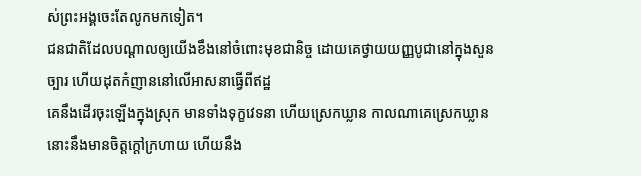ស់ព្រះអង្គចេះតែលូកមកទៀត។
ជនជាតិដែលបណ្ដាលឲ្យយើងខឹងនៅចំពោះមុខជានិច្ច ដោយគេថ្វាយយញ្ញបូជានៅក្នុងសួនច្បារ ហើយដុតកំញាននៅលើអាសនាធ្វើពីឥដ្ឋ
គេនឹងដើរចុះឡើងក្នុងស្រុក មានទាំងទុក្ខវេទនា ហើយស្រេកឃ្លាន កាលណាគេស្រេកឃ្លាន នោះនឹងមានចិត្តក្តៅក្រហាយ ហើយនឹង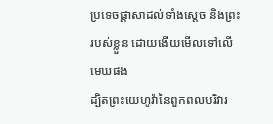ប្រទេចផ្ដាសាដល់ទាំងស្តេច និងព្រះរបស់ខ្លួន ដោយងើយមើលទៅលើមេឃផង
ដ្បិតព្រះយេហូវ៉ានៃពួកពលបរិវារ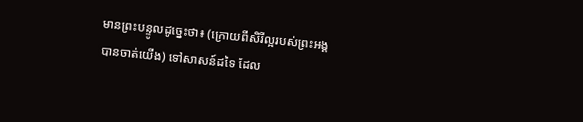មានព្រះបន្ទូលដូច្នេះថា៖ (ក្រោយពីសិរីល្អរបស់ព្រះអង្គ បានចាត់យើង) ទៅសាសន៍ដទៃ ដែល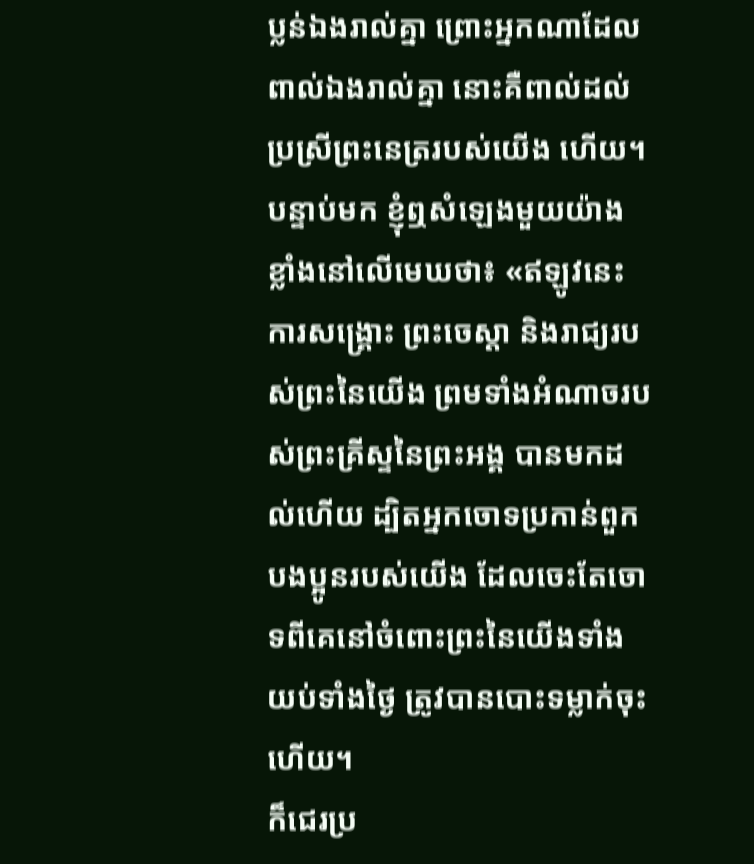ប្លន់ឯងរាល់គ្នា ព្រោះអ្នកណាដែលពាល់ឯងរាល់គ្នា នោះគឺពាល់ដល់ប្រស្រីព្រះនេត្ររបស់យើង ហើយ។
បន្ទាប់មក ខ្ញុំឮសំឡេងមួយយ៉ាងខ្លាំងនៅលើមេឃថា៖ «ឥឡូវនេះ ការសង្គ្រោះ ព្រះចេស្តា និងរាជ្យរបស់ព្រះនៃយើង ព្រមទាំងអំណាចរបស់ព្រះគ្រីស្ទនៃព្រះអង្គ បានមកដល់ហើយ ដ្បិតអ្នកចោទប្រកាន់ពួកបងប្អូនរបស់យើង ដែលចេះតែចោទពីគេនៅចំពោះព្រះនៃយើងទាំងយប់ទាំងថ្ងៃ ត្រូវបានបោះទម្លាក់ចុះហើយ។
ក៏ជេរប្រ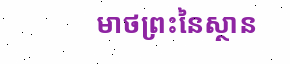មាថព្រះនៃស្ថាន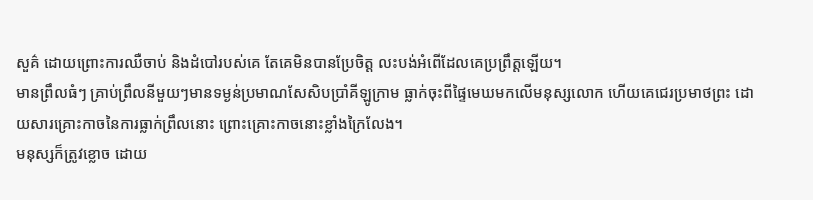សួគ៌ ដោយព្រោះការឈឺចាប់ និងដំបៅរបស់គេ តែគេមិនបានប្រែចិត្ត លះបង់អំពើដែលគេប្រព្រឹត្តឡើយ។
មានព្រឹលធំៗ គ្រាប់ព្រឹលនីមួយៗមានទម្ងន់ប្រមាណសែសិបប្រាំគីឡូក្រាម ធ្លាក់ចុះពីផ្ទៃមេឃមកលើមនុស្សលោក ហើយគេជេរប្រមាថព្រះ ដោយសារគ្រោះកាចនៃការធ្លាក់ព្រឹលនោះ ព្រោះគ្រោះកាចនោះខ្លាំងក្រៃលែង។
មនុស្សក៏ត្រូវខ្លោច ដោយ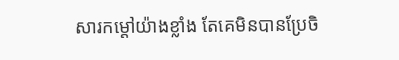សារកម្ដៅយ៉ាងខ្លាំង តែគេមិនបានប្រែចិ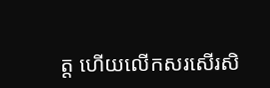ត្ត ហើយលើកសរសើរសិ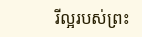រីល្អរបស់ព្រះ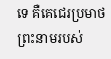ទេ គឺគេជេរប្រមាថព្រះនាមរបស់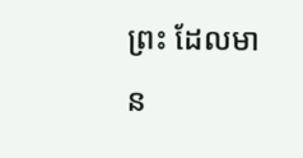ព្រះ ដែលមាន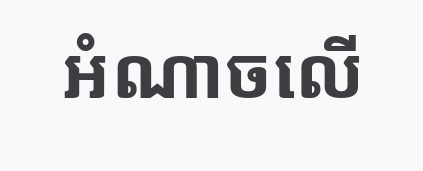អំណាចលើ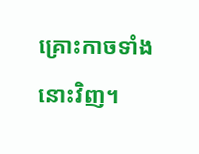គ្រោះកាចទាំងនោះវិញ។